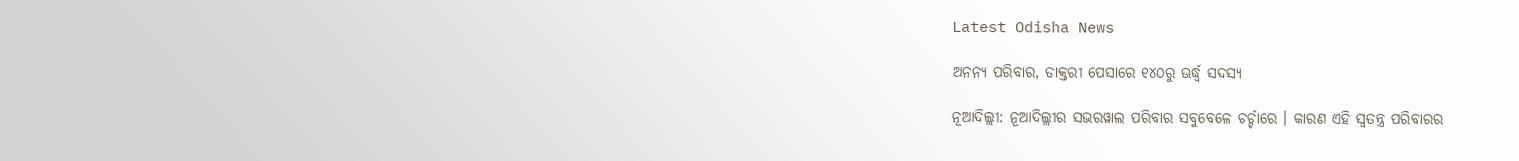Latest Odisha News

ଅନନ୍ୟ ପରିବାର, ଡାକ୍ତରୀ ପେସାରେ ୧୪୦ରୁ ଊର୍ଦ୍ଧ୍ୱ ସଦସ୍ୟ

ନୂଆଦିଲ୍ଲୀ: ନୂଆଦିଲ୍ଲୀର ସଭରୱାଲ ପରିବାର ସବୁବେଳେ ଚର୍ଚ୍ଚାରେ । କାରଣ ଏହି ସ୍ୱତନ୍ତ୍ର ପରିବାରର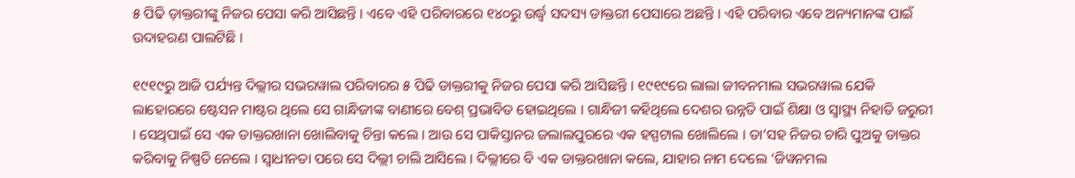୫ ପିଢି ଡ଼ାକ୍ତରୀଙ୍କୁ ନିଜର ପେସା କରି ଆସିଛନ୍ତି । ଏବେ ଏହି ପରିବାରରେ ୧୪୦ରୁ ଉର୍ଦ୍ଧ୍ୱ ସଦସ୍ୟ ଡାକ୍ତରୀ ପେସାରେ ଅଛନ୍ତି । ଏହି ପରିବାର ଏବେ ଅନ୍ୟମାନଙ୍କ ପାଇଁ ଉଦାହରଣ ପାଲଟିଛି ।

୧୯୧୯ରୁ ଆଜି ପର୍ଯ୍ୟନ୍ତ ଦିଲ୍ଲୀର ସଭରୱାଲ ପରିବାରର ୫ ପିଢି ଡାକ୍ତରୀକୁ ନିଜର ପେସା କରି ଆସିଛନ୍ତି । ୧୯୧୯ରେ ଲାଲା ଜୀବନମାଲ ସଭରୱାଲ ଯେକି ଲାହୋରରେ ଷ୍ଟେସନ ମାଷ୍ଟର ଥିଲେ ସେ ଗାନ୍ଧିଜୀଙ୍କ ବାଣୀରେ ବେଶ୍ ପ୍ରଭାବିତ ହୋଇଥିଲେ । ଗାନ୍ଧିଜୀ କହିଥିଲେ ଦେଶର ଉନ୍ନତି ପାଇଁ ଶିକ୍ଷା ଓ ସ୍ୱାସ୍ଥ୍ୟ ନିହାତି ଜରୁରୀ । ସେଥିପାଇଁ ସେ ଏକ ଡାକ୍ତରଖାନା ଖୋଲିବାକୁ ଚିନ୍ତା କଲେ । ଆଉ ସେ ପାକିସ୍ତାନର ଜଲାଲପୁରରେ ଏକ ହସ୍ପଟାଲ ଖୋଲିଲେ । ତା’ସହ ନିଜର ଚାରି ପୁଅକୁ ଡାକ୍ତର କରିବାକୁ ନିଷ୍ପତି ନେଲେ । ସ୍ୱାଧୀନତା ପରେ ସେ ଦିଲ୍ଲୀ ଚାଲି ଆସିଲେ । ଦିଲ୍ଲୀରେ ବି ଏକ ଡାକ୍ତରଖାନା କଲେ, ଯାହାର ନାମ ଦେଲେ ‘ଜିୱନମଲ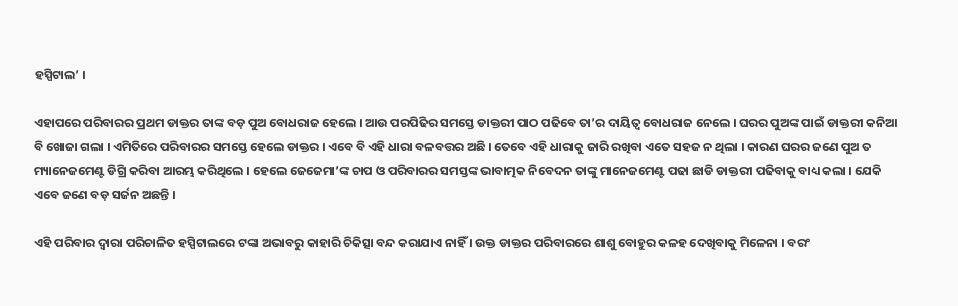ହସ୍ପିଟାଲ’ ।

ଏହାପରେ ପରିବାରର ପ୍ରଥମ ଡାକ୍ତର ତାଙ୍କ ବଡ଼ ପୁଅ ବୋଧରାଜ ହେଲେ । ଆଉ ପରପିଢିର ସମସ୍ତେ ଡାକ୍ତରୀ ପାଠ ପଢିବେ ତା’ର ଦାୟିତ୍ୱ ବୋଧରାଜ ନେଲେ । ଘରର ପୁଅଙ୍କ ପାଇଁ ଡାକ୍ତରୀ କନିଆ ବି ଖୋଜା ଗଲା । ଏମିତିରେ ପରିବାରର ସମସ୍ତେ ହେଲେ ଡାକ୍ତର । ଏବେ ବି ଏହି ଧାରା ବଳବତ୍ତର ଅଛି । ତେବେ ଏହି ଧାରାକୁ ଜାରି ରଖିବା ଏତେ ସହଜ ନ ଥିଲା । କାରଣ ଘରର ଜଣେ ପୁଅ ତ ମ୍ୟାନେଜମେଣ୍ଟ ଡିଗ୍ରି କରିବା ଆରମ୍ଭ କରିଥିଲେ । ହେଲେ ଜେଜେମା’ଙ୍କ ଚାପ ଓ ପରିବାରର ସମସ୍ତଙ୍କ ଭାବାତ୍ମକ ନିବେଦନ ତାଙ୍କୁ ମାନେଜମେଣ୍ଟ ପଢା ଛାଡି ଡାକ୍ତରୀ ପଢିବାକୁ ବାଧ୍ୟ କଲା । ଯେକି ଏବେ ଜଣେ ବଡ଼ ସର୍ଜନ ଅଛନ୍ତି ।

ଏହି ପରିବାର ଦ୍ୱାରା ପରିଚାଳିତ ହସ୍ପିଟାଲରେ ଟଙ୍କା ଅଭାବରୁ କାହାରି ଚିକିତ୍ସା ବନ୍ଦ କରାଯାଏ ନାହିଁ । ଉକ୍ତ ଡାକ୍ତର ପରିବାରରେ ଶାଶୁ ବୋହୁର କଳହ ଦେଖିବାକୁ ମିଳେନା । ବରଂ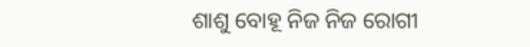ଶାଶୁ ବୋହୂ ନିଜ ନିଜ ରୋଗୀ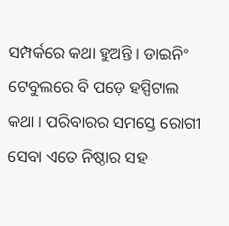ସମ୍ପର୍କରେ କଥା ହୁଅନ୍ତି । ଡାଇନିଂ ଟେବୁଲରେ ବି ପଡ଼େ ହସ୍ପିଟାଲ କଥା । ପରିବାରର ସମସ୍ତେ ରୋଗୀ ସେବା ଏତେ ନିଷ୍ଠାର ସହ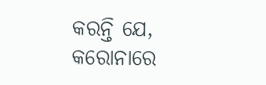କରନ୍ତି ଯେ, କରୋନାରେ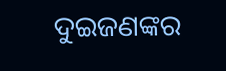ଦୁଇଜଣଙ୍କର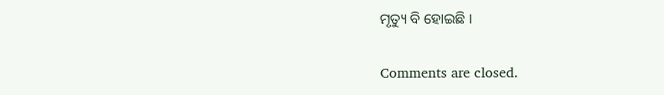ମୃତ୍ୟୁ ବି ହୋଇଛି ।

Comments are closed.